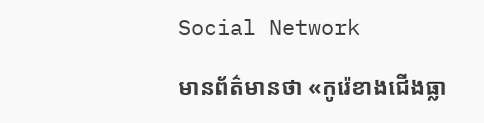Social Network

មានព័ត៌មានថា «កូរ៉េខាងជើងធ្លា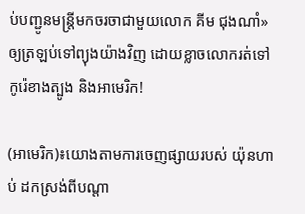ប់បញ្ជូនមន្ត្រីមកចរចាជាមួយលោក គីម ជុងណាំ» ឲ្យត្រឡប់ទៅព្យុងយ៉ាងវិញ ដោយខ្លាចលោករត់ទៅកូរ៉េខាងត្បូង និងអាមេរិក!

(អាមេរិក)៖យោងតាមការចេញផ្សាយរបស់ យ៉ុនហាប់ ដកស្រង់ពីបណ្តា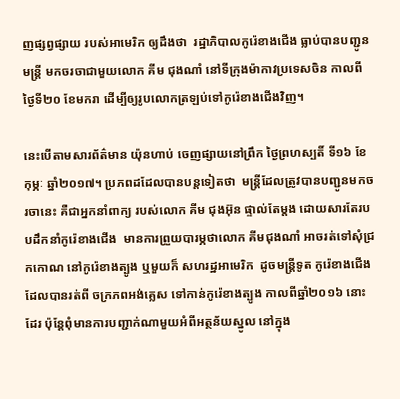ញផ្សព្វផ្សាយ របស់អាមេរិក ឲ្យដឹងថា  រដ្ឋាភិបាលកូរ៉េខាងជើង ធ្លាប់បានបញ្ជូនមន្ត្រី មកចរចាជាមួយលោក គីម ជុងណាំ នៅទីក្រុងម៉ាកាវប្រទេសចិន កាលពីថ្ងៃទី២០ ខែមករា ដើម្បីឲ្យរូបលោកត្រឡប់ទៅកូរ៉េខាងជើងវិញ។

នេះបើតាមសារព័ត៌មាន យ៉ុនហាប់ ចេញផ្សាយនៅព្រឹក ថ្ងៃព្រហស្បតិ៍ ទី១៦ ខែកុម្ភៈ ឆ្នាំ២០១៧។ ប្រភពដដែលបានបន្តទៀតថា  មន្ត្រីដែលត្រូវបានបញ្ជូនមកចរចានេះ គឺជាអ្នកនាំពាក្យ របស់លោក គីម ជុងអ៊ុន ផ្ទាល់តែម្តង ដោយសារតែរបបដឹកនាំកូរ៉េខាងជើង  មានការព្រួយបារម្ភថាលោក គីមជុងណាំ អាចរត់ទៅសុំជ្រកកោណ នៅកូរ៉េខាងត្បូង ឬមួយក៏ សហរដ្ឋអាមេរិក  ដូចមន្ត្រីទូត កូរ៉េខាងជើង ដែលបានរត់ពី ចក្រភពអង់គ្លេស ទៅកាន់កូរ៉េខាងត្បូង កាលពីឆ្នាំ២០១៦ នោះដែរ ប៉ុន្តែពុំមានការបញ្ជាក់ណាមួយអំពីអត្ថន័យស្នូល នៅក្នុង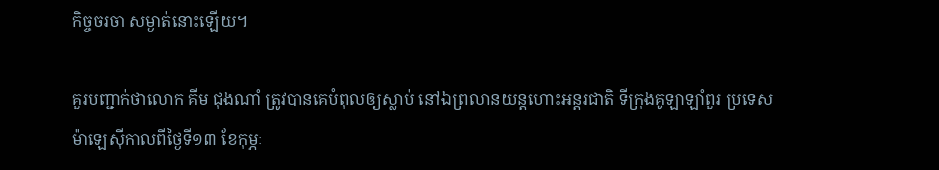កិច្ចចរចា សម្ងាត់នោះឡើយ។

គួរបញ្ជាក់ថាលោក គីម ជុងណាំ ត្រូវបានគេបំពុលឲ្យស្លាប់ នៅឯព្រលានយន្តហោះអន្តរជាតិ ទីក្រុងគូឡាឡាំពួរ ប្រទេសម៉ាឡេស៊ីកាលពីថ្ងៃទី១៣ ខែកុម្ភៈ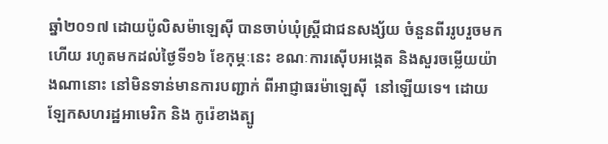ឆ្នាំ២០១៧ ដោយប៉ូលិសម៉ាឡេស៊ី បានចាប់ឃុំស្ត្រីជាជនសង្ស័យ ចំនួនពីររូបរួចមកហើយ រហូតមកដល់ថ្ងៃទី១៦ ខែកុម្ភៈនេះ ខណៈការស៊ើបអង្កេត និងសួរចម្លើយយ៉ាងណានោះ នៅមិនទាន់មានការបញ្ជាក់ ពីអាជ្ញាធរម៉ាឡេស៊ី  នៅឡើយទេ។ ដោយឡែកសហរដ្ឋអាមេរិក និង កូរ៉េខាងត្បូ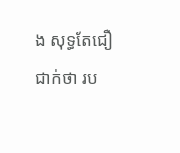ង សុទ្ធតែជឿជាក់ថា រប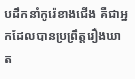បដឹកនាំកូរ៉េខាងជើង គឺជាអ្នកដែលបានប្រព្រឹត្តរឿងឃាត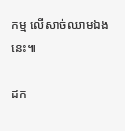កម្ម លើសាច់ឈាមឯងនេះ៕

ដក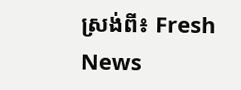ស្រង់ពី៖ Fresh News